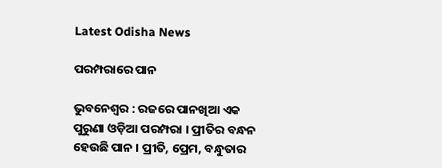Latest Odisha News

ପରମ୍ପରାରେ ପାନ

ଭୁବନେଶ୍ୱର : ରଜରେ ପାନଖିଆ ଏକ ପୁରୁଣା ଓଡ଼ିଆ ପରମ୍ପରା । ପ୍ରୀତିର ବନ୍ଧନ ହେଉଛି ପାନ । ପ୍ରୀତି, ପ୍ରେମ, ବନ୍ଧୁତାର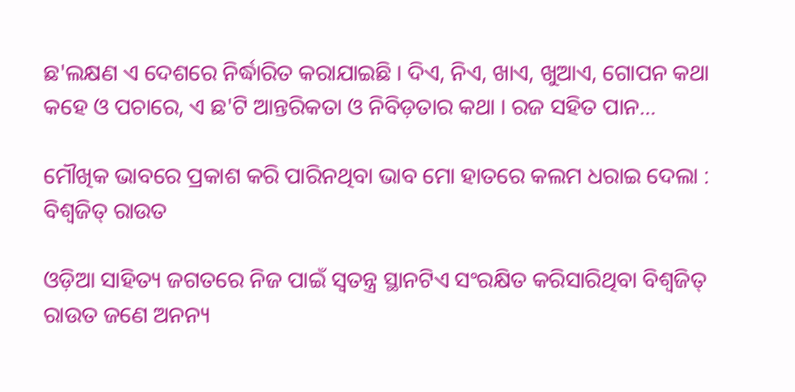ଛ'ଲକ୍ଷଣ ଏ ଦେଶରେ ନିର୍ଦ୍ଧାରିତ କରାଯାଇଛି । ଦିଏ, ନିଏ, ଖାଏ, ଖୁଆଏ, ଗୋପନ କଥା କହେ ଓ ପଚାରେ, ଏ ଛ'ଟି ଆନ୍ତରିକତା ଓ ନିବିଡ଼ତାର କଥା । ରଜ ସହିତ ପାନ…

ମୌଖିକ ଭାବରେ ପ୍ରକାଶ କରି ପାରିନଥିବା ଭାବ ମୋ ହାତରେ କଲମ ଧରାଇ ଦେଲା : ବିଶ୍ଵଜିତ୍ ରାଉତ

ଓଡ଼ିଆ ସାହିତ୍ୟ ଜଗତରେ ନିଜ ପାଇଁ ସ୍ୱତନ୍ତ୍ର ସ୍ଥାନଟିଏ ସଂରକ୍ଷିତ କରିସାରିଥିବା ବିଶ୍ଵଜିତ୍ ରାଉତ ଜଣେ ଅନନ୍ୟ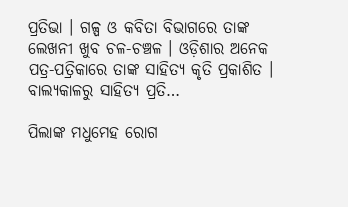ପ୍ରତିଭା । ଗଳ୍ପ ଓ କବିତା ବିଭାଗରେ ତାଙ୍କ ଲେଖନୀ ଖୁବ ଚଳ-ଚଞ୍ଚଳ । ଓଡ଼ିଶାର ଅନେକ ପତ୍ର-ପତ୍ରିକାରେ ତାଙ୍କ ସାହିତ୍ୟ କୃତି ପ୍ରକାଶିତ । ବାଲ୍ୟକାଳରୁ ସାହିତ୍ୟ ପ୍ରତି…

ପିଲାଙ୍କ ମଧୁମେହ ରୋଗ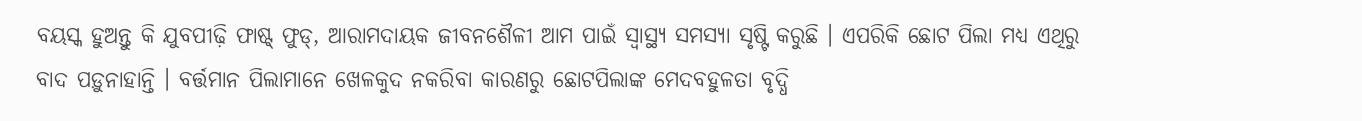ବୟସ୍କ ହୁଅନ୍ତୁ କି ଯୁବପୀଢ଼ି ଫାଷ୍ଟ୍ ଫୁଡ୍, ଆରାମଦାୟକ ଜୀବନଶୈଳୀ ଆମ ପାଇଁ ସ୍ୱାସ୍ଥ୍ୟ ସମସ୍ୟା ସୃଷ୍ଟି କରୁଛି । ଏପରିକି ଛୋଟ ପିଲା ମଧ୍ୟ ଏଥିରୁ ବାଦ ପଡ଼ୁନାହାନ୍ତି । ବର୍ତ୍ତମାନ ପିଲାମାନେ ଖେଳକୁଦ ନକରିବା କାରଣରୁ ଛୋଟପିଲାଙ୍କ ମେଦବହୁଳତା ବୃଦ୍ଧି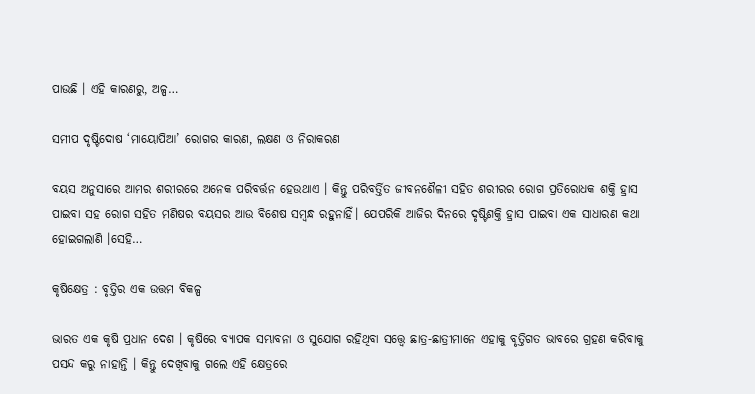ପାଉଛି । ଏହି କାରଣରୁ, ଅଳ୍ପ…

ସମୀପ ଦୃଷ୍ଟିଦୋଷ ‘ମାୟୋପିଆ’ ରୋଗର କାରଣ, ଲକ୍ଷଣ ଓ ନିରାକରଣ

ବୟସ ଅନୁସାରେ ଆମର ଶରୀରରେ ଅନେକ ପରିବର୍ତ୍ତନ ହେଉଥାଏ । କିନ୍ତୁ ପରିବର୍ତ୍ତିତ ଜୀବନଶୈଳୀ ସହିତ ଶରୀରର ରୋଗ ପ୍ରତିରୋଧକ ଶକ୍ତି ହ୍ରାସ ପାଇବା ସହ ରୋଗ ସହିତ ମଣିଷର ବୟସର ଆଉ ବିଶେଷ ସମ୍ବନ୍ଧ ରହୁନାହିଁ। ଯେପରିକି ଆଜିର ଦିନରେ ଦୃଷ୍ଟିଶକ୍ତି ହ୍ରାସ ପାଇବା ଏକ ସାଧାରଣ କଥା ହୋଇଗଲାଣି ।ସେହି…

କୃଷିକ୍ଷେତ୍ର : ବୃତ୍ତିର ଏକ ଉତ୍ତମ ବିକଳ୍ପ

ଭାରତ ଏକ କୃଷି ପ୍ରଧାନ ଦେଶ । କୃଷିରେ ବ୍ୟାପକ ସମ୍ଭାବନା ଓ ସୁଯୋଗ ରହିଥିବା ସତ୍ତ୍ୱେ ଛାତ୍ର-ଛାତ୍ରୀମାନେ ଏହାକୁ ବୃତ୍ତିଗତ ଭାବରେ ଗ୍ରହଣ କରିବାକୁ ପସନ୍ଦ କରୁ ନାହାନ୍ତି । କିନ୍ତୁ ଦେଖିବାକୁ ଗଲେ ଏହି କ୍ଷେତ୍ରରେ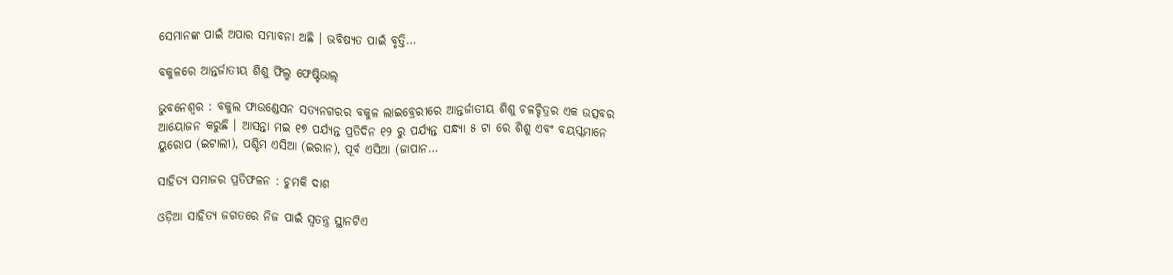ସେମାନଙ୍କ ପାଇଁ ଅପାର ସମ୍ଭାବନା ଅଛି । ଭବିଷ୍ୟତ ପାଇଁ ବୃତ୍ତି…

ବକୁଳରେ ଆନ୍ତର୍ଜାତୀୟ ଶିଶୁ ଫିଲ୍ମ ଫେଷ୍ଟିଭାଲ୍

ଭୁବନେଶ୍ବର : ବକୁଲ ଫାଉଣ୍ଡେସନ ସତ୍ୟନଗରର ବକୁଳ ଲାଇବ୍ରେରୀରେ ଆନ୍ତର୍ଜାତୀୟ ଶିଶୁ ଚଳଚ୍ଚିତ୍ରର ଏକ ଉତ୍ସବର ଆୟୋଜନ କରୁଛି । ଆସନ୍ତା ମଇ ୧୭ ପର୍ଯ୍ୟନ୍ତ ପ୍ରତିଦିନ ୧୨ ରୁ ପର୍ଯ୍ୟନ୍ତ ସନ୍ଧ୍ୟା ୫ ଟା ରେ ଶିଶୁ ଏବଂ ବୟସ୍କମାନେ ୟୁରୋପ (ଇଟାଲୀ), ପଶ୍ଚିମ ଏସିଆ (ଇରାନ), ପୂର୍ବ ଏସିଆ (ଜାପାନ…

ସାହିତ୍ୟ ସମାଜର ପ୍ରତିଫଳନ : ଚୁମକି ଦାଶ

ଓଡ଼ିଆ ସାହିତ୍ୟ ଜଗତରେ ନିଜ ପାଇଁ ସ୍ୱତନ୍ତ୍ର ସ୍ଥାନଟିଏ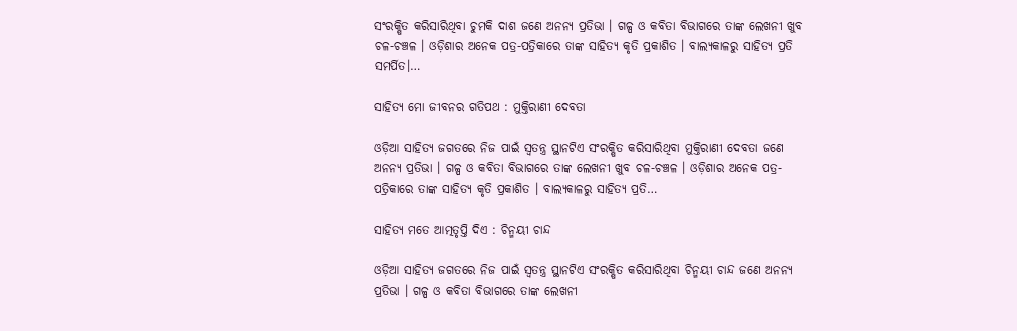ସଂରକ୍ଷିତ କରିସାରିଥିବା ଚୁମକି ଦାଶ ଜଣେ ଅନନ୍ୟ ପ୍ରତିଭା । ଗଳ୍ପ ଓ କବିତା ବିଭାଗରେ ତାଙ୍କ ଲେଖନୀ ଖୁବ ଚଳ-ଚଞ୍ଚଳ । ଓଡ଼ିଶାର ଅନେକ ପତ୍ର-ପତ୍ରିକାରେ ତାଙ୍କ ସାହିତ୍ୟ କୃତି ପ୍ରକାଶିତ । ବାଲ୍ୟକାଳରୁ ସାହିତ୍ୟ ପ୍ରତି ସମର୍ପିତ।…

ସାହିତ୍ୟ ମୋ ଜୀବନର ଗତିପଥ : ମୁକ୍ତିରାଣୀ ଦେବତା

ଓଡ଼ିଆ ସାହିତ୍ୟ ଜଗତରେ ନିଜ ପାଇଁ ସ୍ୱତନ୍ତ୍ର ସ୍ଥାନଟିଏ ସଂରକ୍ଷିତ କରିସାରିଥିବା ମୁକ୍ତିରାଣୀ ଦେବତା ଜଣେ ଅନନ୍ୟ ପ୍ରତିଭା । ଗଳ୍ପ ଓ କବିତା ବିଭାଗରେ ତାଙ୍କ ଲେଖନୀ ଖୁବ ଚଳ-ଚଞ୍ଚଳ । ଓଡ଼ିଶାର ଅନେକ ପତ୍ର-ପତ୍ରିକାରେ ତାଙ୍କ ସାହିତ୍ୟ କୃତି ପ୍ରକାଶିତ । ବାଲ୍ୟକାଳରୁ ସାହିତ୍ୟ ପ୍ରତି…

ସାହିତ୍ୟ ମତେ ଆତ୍ମତୃପ୍ତି ଦିଏ : ଚିନ୍ମୟୀ ଚାନ୍ଦ

ଓଡ଼ିଆ ସାହିତ୍ୟ ଜଗତରେ ନିଜ ପାଇଁ ସ୍ୱତନ୍ତ୍ର ସ୍ଥାନଟିଏ ସଂରକ୍ଷିତ କରିସାରିଥିବା ଚିନ୍ମୟୀ ଚାନ୍ଦ ଜଣେ ଅନନ୍ୟ ପ୍ରତିଭା । ଗଳ୍ପ ଓ କବିତା ବିଭାଗରେ ତାଙ୍କ ଲେଖନୀ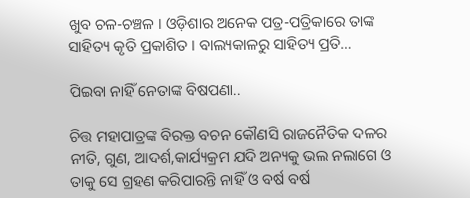ଖୁବ ଚଳ-ଚଞ୍ଚଳ । ଓଡ଼ିଶାର ଅନେକ ପତ୍ର-ପତ୍ରିକାରେ ତାଙ୍କ ସାହିତ୍ୟ କୃତି ପ୍ରକାଶିତ । ବାଲ୍ୟକାଳରୁ ସାହିତ୍ୟ ପ୍ରତି…

ପିଇବା ନାହିଁ ନେତାଙ୍କ ବିଷପଣା..

ଚିତ୍ତ ମହାପାତ୍ରଙ୍କ ବିରକ୍ତ ବଚନ କୌଣସି ରାଜନୈତିକ ଦଳର ନୀତି, ଗୁଣ, ଆଦର୍ଶ,କାର୍ଯ୍ୟକ୍ରମ ଯଦି ଅନ୍ୟକୁ ଭଲ ନଲାଗେ ଓ ତାକୁ ସେ ଗ୍ରହଣ କରିପାରନ୍ତି ନାହିଁ ଓ ବର୍ଷ ବର୍ଷ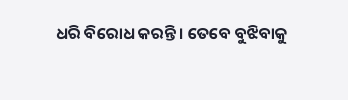ଧରି ବିରୋଧ କରନ୍ତି । ତେବେ ବୁଝିବାକୁ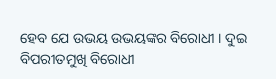ହେବ ଯେ ଉଭୟ ଉଭୟଙ୍କର ବିରୋଧୀ । ଦୁଇ ବିପରୀତମୁଖି ବିରୋଧୀ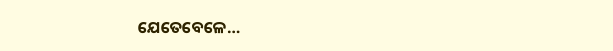ଯେତେବେଳେ…